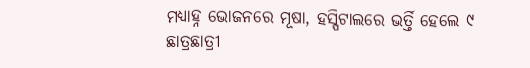ମଧ୍ୟାହ୍ନ ଭୋଜନରେ ମୂଷା, ହସ୍ପିଟାଲରେ ଭର୍ତ୍ତି ହେଲେ ୯ ଛାତ୍ରଛାତ୍ରୀ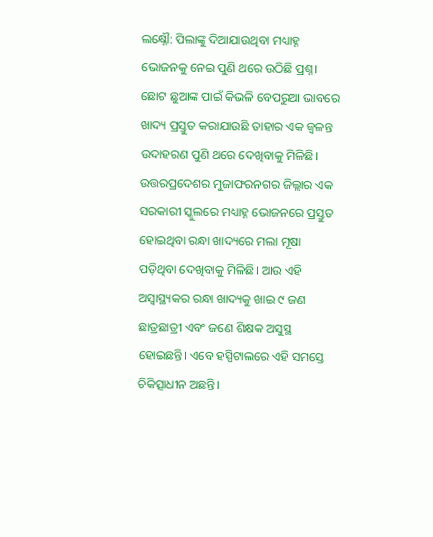ଲକ୍ଷ୍ନୌ: ପିଲାଙ୍କୁ ଦିଆଯାଉଥିବା ମଧ୍ୟାହ୍ନ ଭୋଜନକୁ ନେଇ ପୁଣି ଥରେ ଉଠିଛି ପ୍ରଶ୍ନ। ଛୋଟ ଛୁଆଙ୍କ ପାଇଁ କିଭଳି ବେପରୁଆ ଭାବରେ ଖାଦ୍ୟ ପ୍ରସ୍ତୁତ କରାଯାଉଛି ତାହାର ଏକ ଜ୍ୱଳନ୍ତ ଉଦାହରଣ ପୁଣି ଥରେ ଦେଖିବାକୁ ମିଳିଛି। ଉତ୍ତରପ୍ରଦେଶର ମୁଜାଫରନଗର ଜିଲ୍ଲାର ଏକ ସରକାରୀ ସ୍କୁଲରେ ମଧ୍ୟାହ୍ନ ଭୋଜନରେ ପ୍ରସ୍ତୁତ ହୋଇଥିବା ରନ୍ଧା ଖାଦ୍ୟରେ ମଲା ମୂଷା ପଡ଼ିଥିବା ଦେଖିବାକୁ ମିଳିଛି। ଆଉ ଏହି ଅସ୍ୱାସ୍ଥ୍ୟକର ରନ୍ଧା ଖାଦ୍ୟକୁ ଖାଇ ୯ ଜଣ ଛାତ୍ରଛାତ୍ରୀ ଏବଂ ଜଣେ ଶିକ୍ଷକ ଅସୁସ୍ଥ ହୋଇଛନ୍ତି। ଏବେ ହସ୍ପିଟାଲରେ ଏହି ସମସ୍ତେ ଚିକିତ୍ସାଧୀନ ଅଛନ୍ତି।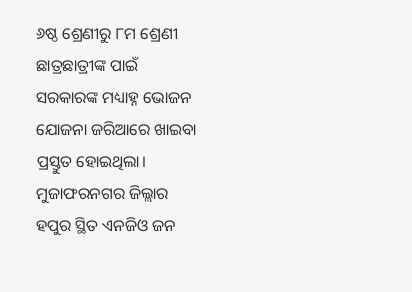୬ଷ୍ଠ ଶ୍ରେଣୀରୁ ୮ମ ଶ୍ରେଣୀ ଛାତ୍ରଛାତ୍ରୀଙ୍କ ପାଇଁ ସରକାରଙ୍କ ମଧ୍ୟାହ୍ନ ଭୋଜନ ଯୋଜନା ଜରିଆରେ ଖାଇବା ପ୍ରସ୍ତୁତ ହୋଇଥିଲା। ମୁଜାଫରନଗର ଜିଲ୍ଲାର ହପୁର ସ୍ଥିତ ଏନଜିଓ ଜନ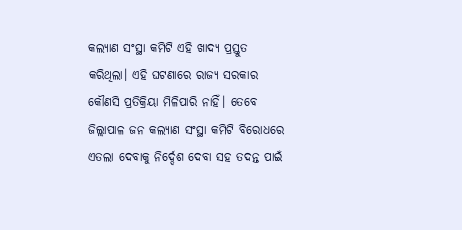କଲ୍ୟାଣ ସଂସ୍ଥା କମିଟି ଏହି ଖାଦ୍ୟ ପ୍ରସ୍ତୁତ କରିଥିଲା। ଏହି ଘଟଣାରେ ରାଜ୍ୟ ସରକାର କୌଣସି ପ୍ରତିକ୍ରିୟା ମିଳିପାରି ନାହିଁ। ତେବେ ଜିଲ୍ଲାପାଳ ଜନ କଲ୍ୟାଣ ସଂସ୍ଥା କମିଟି ବିରୋଧରେ ଏତଲା ଦେବାକୁ ନିର୍ଦ୍ଦେଶ ଦେବା ସହ ତଦନ୍ତ ପାଇଁ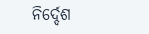ନିର୍ଦ୍ଦେଶ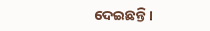ଦେଇଛନ୍ତି।